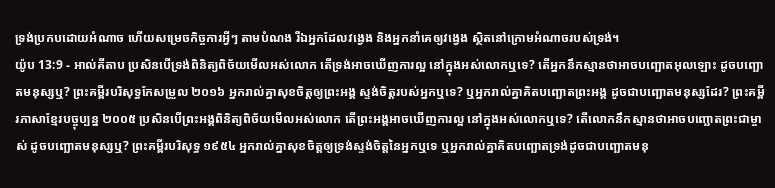ទ្រង់ប្រកបដោយអំណាច ហើយសម្រេចកិច្ចការអ្វីៗ តាមបំណង រីឯអ្នកដែលវង្វេង និងអ្នកនាំគេឲ្យវង្វេង ស្ថិតនៅក្រោមអំណាចរបស់ទ្រង់។
យ៉ូប 13:9 - អាល់គីតាប ប្រសិនបើទ្រង់ពិនិត្យពិច័យមើលអស់លោក តើទ្រង់អាចឃើញការល្អ នៅក្នុងអស់លោកឬទេ? តើអ្នកនឹកស្មានថាអាចបញ្ឆោតអុលឡោះ ដូចបញ្ឆោតមនុស្សឬ? ព្រះគម្ពីរបរិសុទ្ធកែសម្រួល ២០១៦ អ្នករាល់គ្នាសុខចិត្តឲ្យព្រះអង្គ ស្ទង់ចិត្តរបស់អ្នកឬទេ? ឬអ្នករាល់គ្នាគិតបញ្ឆោតព្រះអង្គ ដូចជាបញ្ឆោតមនុស្សដែរ? ព្រះគម្ពីរភាសាខ្មែរបច្ចុប្បន្ន ២០០៥ ប្រសិនបើព្រះអង្គពិនិត្យពិច័យមើលអស់លោក តើព្រះអង្គអាចឃើញការល្អ នៅក្នុងអស់លោកឬទេ? តើលោកនឹកស្មានថាអាចបញ្ឆោតព្រះជាម្ចាស់ ដូចបញ្ឆោតមនុស្សឬ? ព្រះគម្ពីរបរិសុទ្ធ ១៩៥៤ អ្នករាល់គ្នាសុខចិត្តឲ្យទ្រង់ស្ទង់ចិត្តនៃអ្នកឬទេ ឬអ្នករាល់គ្នាគិតបញ្ឆោតទ្រង់ដូចជាបញ្ឆោតមនុ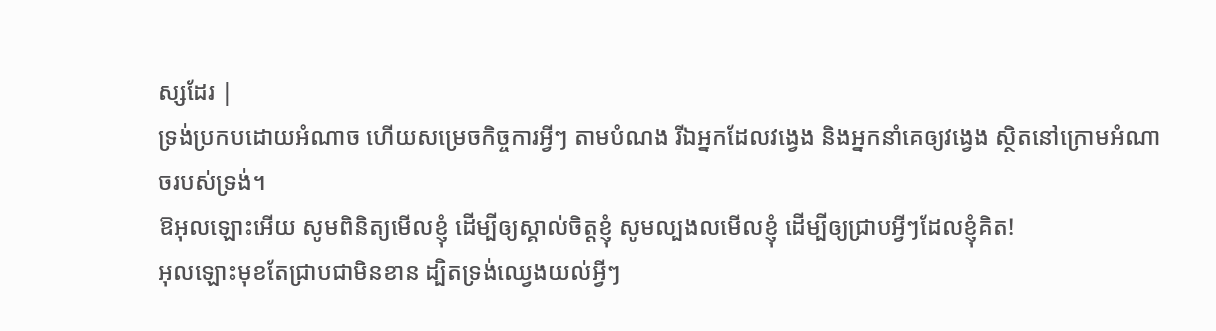ស្សដែរ |
ទ្រង់ប្រកបដោយអំណាច ហើយសម្រេចកិច្ចការអ្វីៗ តាមបំណង រីឯអ្នកដែលវង្វេង និងអ្នកនាំគេឲ្យវង្វេង ស្ថិតនៅក្រោមអំណាចរបស់ទ្រង់។
ឱអុលឡោះអើយ សូមពិនិត្យមើលខ្ញុំ ដើម្បីឲ្យស្គាល់ចិត្តខ្ញុំ សូមល្បងលមើលខ្ញុំ ដើម្បីឲ្យជ្រាបអ្វីៗដែលខ្ញុំគិត!
អុលឡោះមុខតែជ្រាបជាមិនខាន ដ្បិតទ្រង់ឈ្វេងយល់អ្វីៗ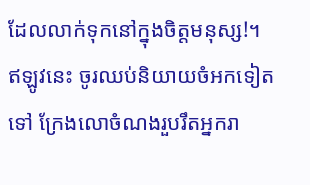ដែលលាក់ទុកនៅក្នុងចិត្តមនុស្ស!។
ឥឡូវនេះ ចូរឈប់និយាយចំអកទៀតទៅ ក្រែងលោចំណងរួបរឹតអ្នករា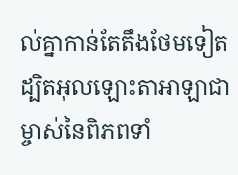ល់គ្នាកាន់តែតឹងថែមទៀត ដ្បិតអុលឡោះតាអាឡាជាម្ចាស់នៃពិភពទាំ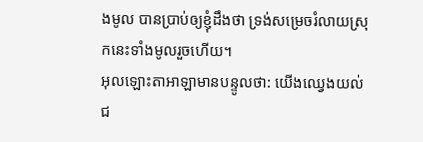ងមូល បានប្រាប់ឲ្យខ្ញុំដឹងថា ទ្រង់សម្រេចរំលាយស្រុកនេះទាំងមូលរួចហើយ។
អុលឡោះតាអាឡាមានបន្ទូលថា: យើងឈ្វេងយល់ជ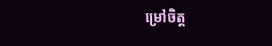ម្រៅចិត្ត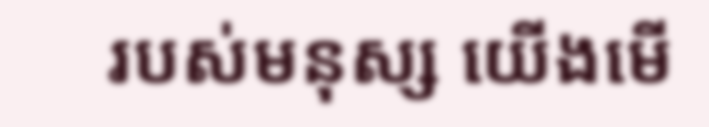របស់មនុស្ស យើងមើ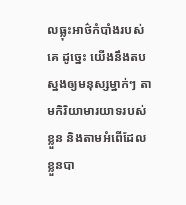លធ្លុះអាថ៌កំបាំងរបស់គេ ដូច្នេះ យើងនឹងតបស្នងឲ្យមនុស្សម្នាក់ៗ តាមកិរិយាមារយាទរបស់ខ្លួន និងតាមអំពើដែលខ្លួនបា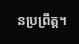នប្រព្រឹត្ត។